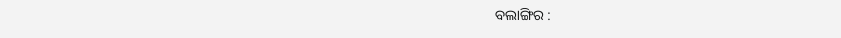ବଲାଙ୍ଗିର :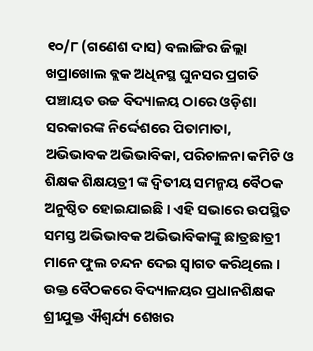୧୦/୮ (ଗଣେଶ ଦାସ) ବଲାଙ୍ଗିର ଜିଲ୍ଲା ଖପ୍ରାଖୋଲ ବ୍ଲକ ଅଧିନସ୍ଥ ଘୁନସର ପ୍ରଗତି ପଞ୍ଚାୟତ ଉଚ୍ଚ ବିଦ୍ୟାଳୟ ଠାରେ ଓଡ଼ିଶା ସରକାରଙ୍କ ନିର୍ଦ୍ଦେଶରେ ପିତାମାତା, ଅଭିଭାବକ ଅଭିଭାବିକା, ପରିଚାଳନା କମିଟି ଓ ଶିକ୍ଷକ ଶିକ୍ଷୟତ୍ରୀ ଙ୍କ ଦ୍ଵିତୀୟ ସମନ୍ମୟ ବୈଠକ ଅନୁଷ୍ଠିତ ହୋଇଯାଇଛି । ଏହି ସଭାରେ ଉପସ୍ଥିତ ସମସ୍ତ ଅଭିଭାବକ ଅଭିଭାବିକାଙ୍କୁ ଛାତ୍ରଛାତ୍ରୀ ମାନେ ଫୁଲ ଚନ୍ଦନ ଦେଇ ସ୍ବାଗତ କରିଥିଲେ । ଉକ୍ତ ବୈଠକରେ ବିଦ୍ୟାଳୟର ପ୍ରଧାନଶିକ୍ଷକ ଶ୍ରୀଯୁକ୍ତ ଐଶ୍ୱର୍ଯ୍ୟ ଶେଖର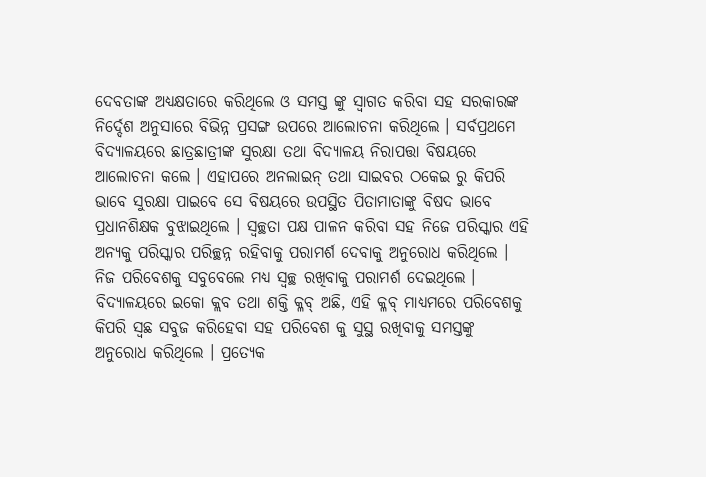ଦେବତାଙ୍କ ଅଧ୍ୟକ୍ଷତାରେ କରିଥିଲେ ଓ ସମସ୍ତ ଙ୍କୁ ସ୍ବାଗତ କରିବା ସହ ସରକାରଙ୍କ ନିର୍ଦ୍ଦେଶ ଅନୁସାରେ ବିଭିନ୍ନ ପ୍ରସଙ୍ଗ ଉପରେ ଆଲୋଚନା କରିଥିଲେ । ସର୍ବପ୍ରଥମେ ବିଦ୍ୟାଳୟରେ ଛାତ୍ରଛାତ୍ରୀଙ୍କ ସୁରକ୍ଷା ତଥା ବିଦ୍ୟାଳୟ ନିରାପତ୍ତା ବିଷୟରେ ଆଲୋଚନା କଲେ । ଏହାପରେ ଅନଲାଇନ୍ ତଥା ସାଇବର ଠକେଇ ରୁ କିପରି ଭାବେ ସୁରକ୍ଷା ପାଇବେ ସେ ବିଷୟରେ ଉପସ୍ଥିତ ପିତାମାତାଙ୍କୁ ବିଷଦ ଭାବେ ପ୍ରଧାନଶିକ୍ଷକ ବୁଝାଇଥିଲେ । ସ୍ୱଚ୍ଛତା ପକ୍ଷ ପାଳନ କରିବା ସହ ନିଜେ ପରିସ୍କାର ଏହି ଅନ୍ୟକୁ ପରିସ୍କାର ପରିଚ୍ଛନ୍ନ ରହିବାକୁ ପରାମର୍ଶ ଦେବାକୁ ଅନୁରୋଧ କରିଥିଲେ । ନିଜ ପରିବେଶକୁ ସବୁବେଲେ ମଧ୍ୟ ସ୍ୱଚ୍ଛ ରଖିବାକୁ ପରାମର୍ଶ ଦେଇଥିଲେ । ବିଦ୍ୟାଳୟରେ ଇକୋ କ୍ଲବ ତଥା ଶକ୍ତି କ୍ଳବ୍ ଅଛି, ଏହି କ୍ଳବ୍ ମାଧ୍ୟମରେ ପରିବେଶକୁ କିପରି ସ୍ୱଛ ସବୁଜ କରିହେବା ସହ ପରିବେଶ କୁ ସୁସ୍ଥ ରଖିବାକୁ ସମସ୍ତଙ୍କୁ ଅନୁରୋଧ କରିଥିଲେ । ପ୍ରତ୍ୟେକ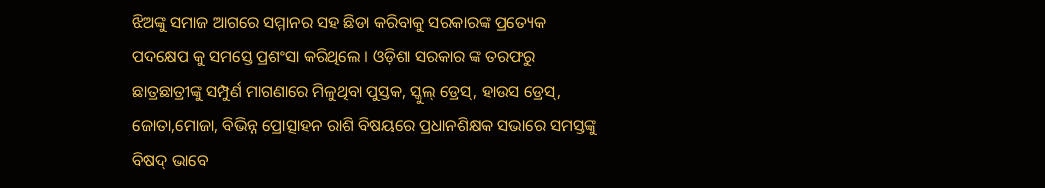ଝିଅଙ୍କୁ ସମାଜ ଆଗରେ ସମ୍ମାନର ସହ ଛିଡା କରିବାକୁ ସରକାରଙ୍କ ପ୍ରତ୍ୟେକ ପଦକ୍ଷେପ କୁ ସମସ୍ତେ ପ୍ରଶଂସା କରିଥିଲେ । ଓଡ଼ିଶା ସରକାର ଙ୍କ ତରଫରୁ ଛାତ୍ରଛାତ୍ରୀଙ୍କୁ ସମ୍ପୁର୍ଣ ମାଗଣାରେ ମିଳୁଥିବା ପୁସ୍ତକ, ସ୍କୁଲ୍ ଡ୍ରେସ୍, ହାଉସ ଡ୍ରେସ୍, ଜୋତା,ମୋଜା, ବିଭିନ୍ନ ପ୍ରୋତ୍ସାହନ ରାଶି ବିଷୟରେ ପ୍ରଧାନଶିକ୍ଷକ ସଭାରେ ସମସ୍ତଙ୍କୁ ବିଷଦ୍ ଭାବେ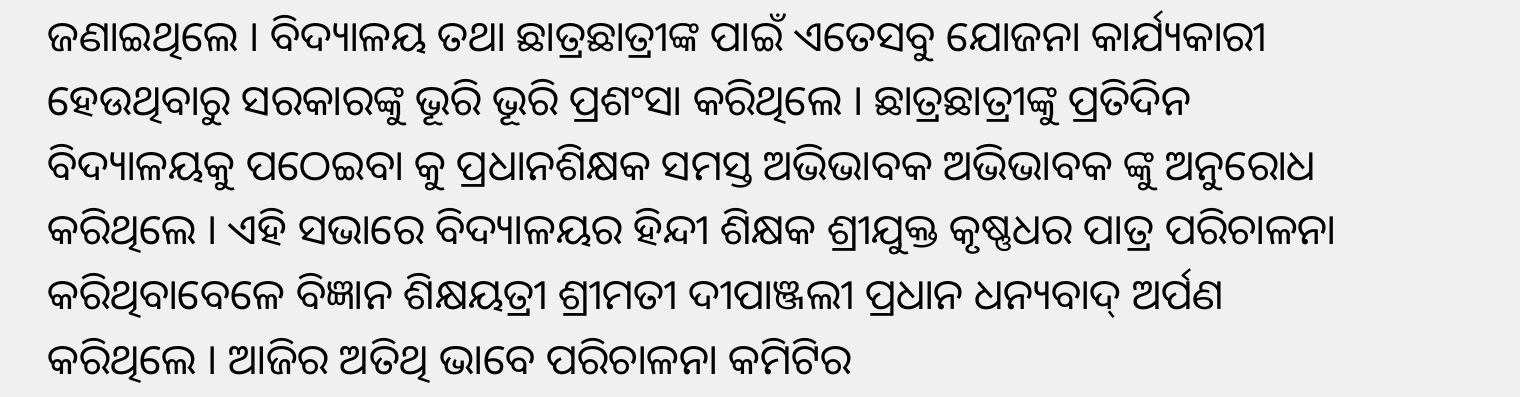ଜଣାଇଥିଲେ । ବିଦ୍ୟାଳୟ ତଥା ଛାତ୍ରଛାତ୍ରୀଙ୍କ ପାଇଁ ଏତେସବୁ ଯୋଜନା କାର୍ଯ୍ୟକାରୀ ହେଉଥିବାରୁ ସରକାରଙ୍କୁ ଭୂରି ଭୂରି ପ୍ରଶଂସା କରିଥିଲେ । ଛାତ୍ରଛାତ୍ରୀଙ୍କୁ ପ୍ରତିଦିନ ବିଦ୍ୟାଳୟକୁ ପଠେଇବା କୁ ପ୍ରଧାନଶିକ୍ଷକ ସମସ୍ତ ଅଭିଭାବକ ଅଭିଭାବକ ଙ୍କୁ ଅନୁରୋଧ କରିଥିଲେ । ଏହି ସଭାରେ ବିଦ୍ୟାଳୟର ହିନ୍ଦୀ ଶିକ୍ଷକ ଶ୍ରୀଯୁକ୍ତ କୃଷ୍ଣଧର ପାତ୍ର ପରିଚାଳନା କରିଥିବାବେଳେ ବିଜ୍ଞାନ ଶିକ୍ଷୟତ୍ରୀ ଶ୍ରୀମତୀ ଦୀପାଞ୍ଜଲୀ ପ୍ରଧାନ ଧନ୍ୟବାଦ୍ ଅର୍ପଣ କରିଥିଲେ । ଆଜିର ଅତିଥି ଭାବେ ପରିଚାଳନା କମିଟିର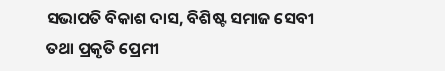ସଭାପତି ବିକାଶ ଦାସ, ବିଶିଷ୍ଟ ସମାଜ ସେବୀ ତଥା ପ୍ରକୃତି ପ୍ରେମୀ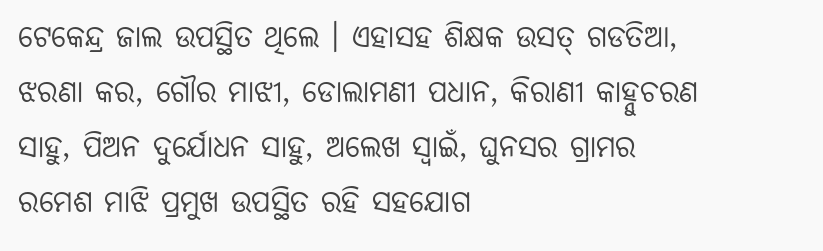ଟେକେନ୍ଦ୍ର ଜାଲ ଉପସ୍ଥିତ ଥିଲେ । ଏହାସହ ଶିକ୍ଷକ ଉସତ୍ ଗଡତିଆ, ଝରଣା କର, ଗୌର ମାଝୀ, ଡୋଲାମଣୀ ପଧାନ, କିରାଣୀ କାହ୍ନୁଚରଣ ସାହୁ, ପିଅନ ଦୁର୍ଯୋଧନ ସାହୁ, ଅଲେଖ ସ୍ୱାଇଁ, ଘୁନସର ଗ୍ରାମର ରମେଶ ମାଝି ପ୍ରମୁଖ ଉପସ୍ଥିତ ରହି ସହଯୋଗ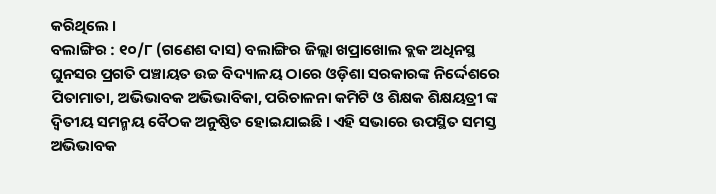କରିଥିଲେ ।
ବଲାଙ୍ଗିର : ୧୦/୮ (ଗଣେଶ ଦାସ) ବଲାଙ୍ଗିର ଜିଲ୍ଲା ଖପ୍ରାଖୋଲ ବ୍ଲକ ଅଧିନସ୍ଥ ଘୁନସର ପ୍ରଗତି ପଞ୍ଚାୟତ ଉଚ୍ଚ ବିଦ୍ୟାଳୟ ଠାରେ ଓଡ଼ିଶା ସରକାରଙ୍କ ନିର୍ଦ୍ଦେଶରେ ପିତାମାତା, ଅଭିଭାବକ ଅଭିଭାବିକା, ପରିଚାଳନା କମିଟି ଓ ଶିକ୍ଷକ ଶିକ୍ଷୟତ୍ରୀ ଙ୍କ ଦ୍ଵିତୀୟ ସମନ୍ମୟ ବୈଠକ ଅନୁଷ୍ଠିତ ହୋଇଯାଇଛି । ଏହି ସଭାରେ ଉପସ୍ଥିତ ସମସ୍ତ ଅଭିଭାବକ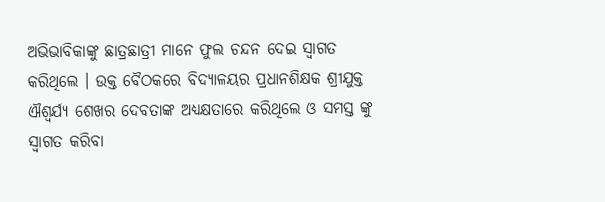ଅଭିଭାବିକାଙ୍କୁ ଛାତ୍ରଛାତ୍ରୀ ମାନେ ଫୁଲ ଚନ୍ଦନ ଦେଇ ସ୍ବାଗତ କରିଥିଲେ । ଉକ୍ତ ବୈଠକରେ ବିଦ୍ୟାଳୟର ପ୍ରଧାନଶିକ୍ଷକ ଶ୍ରୀଯୁକ୍ତ ଐଶ୍ୱର୍ଯ୍ୟ ଶେଖର ଦେବତାଙ୍କ ଅଧ୍ୟକ୍ଷତାରେ କରିଥିଲେ ଓ ସମସ୍ତ ଙ୍କୁ ସ୍ବାଗତ କରିବା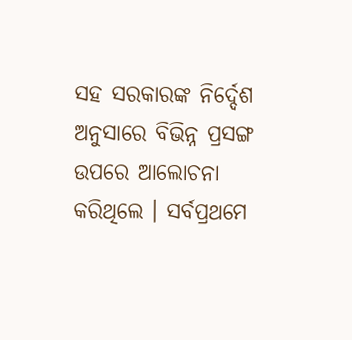ସହ ସରକାରଙ୍କ ନିର୍ଦ୍ଦେଶ ଅନୁସାରେ ବିଭିନ୍ନ ପ୍ରସଙ୍ଗ ଉପରେ ଆଲୋଚନା କରିଥିଲେ । ସର୍ବପ୍ରଥମେ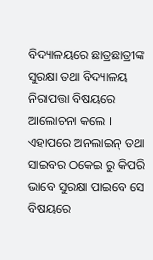ବିଦ୍ୟାଳୟରେ ଛାତ୍ରଛାତ୍ରୀଙ୍କ ସୁରକ୍ଷା ତଥା ବିଦ୍ୟାଳୟ ନିରାପତ୍ତା ବିଷୟରେ ଆଲୋଚନା କଲେ । ଏହାପରେ ଅନଲାଇନ୍ ତଥା ସାଇବର ଠକେଇ ରୁ କିପରି ଭାବେ ସୁରକ୍ଷା ପାଇବେ ସେ ବିଷୟରେ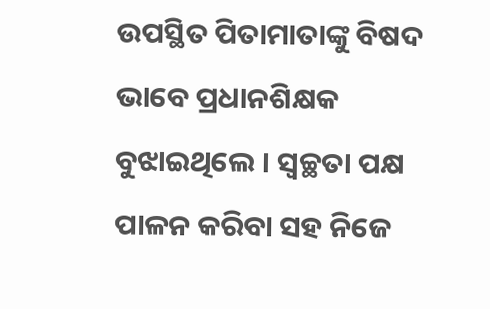ଉପସ୍ଥିତ ପିତାମାତାଙ୍କୁ ବିଷଦ ଭାବେ ପ୍ରଧାନଶିକ୍ଷକ ବୁଝାଇଥିଲେ । ସ୍ୱଚ୍ଛତା ପକ୍ଷ ପାଳନ କରିବା ସହ ନିଜେ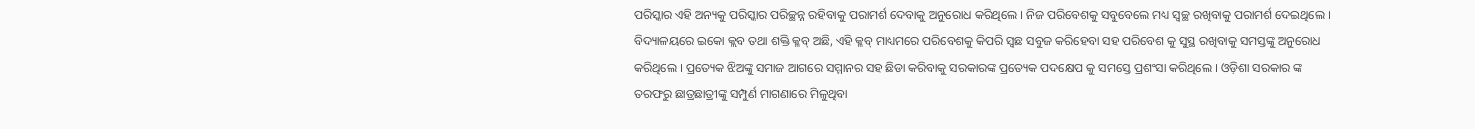ପରିସ୍କାର ଏହି ଅନ୍ୟକୁ ପରିସ୍କାର ପରିଚ୍ଛନ୍ନ ରହିବାକୁ ପରାମର୍ଶ ଦେବାକୁ ଅନୁରୋଧ କରିଥିଲେ । ନିଜ ପରିବେଶକୁ ସବୁବେଲେ ମଧ୍ୟ ସ୍ୱଚ୍ଛ ରଖିବାକୁ ପରାମର୍ଶ ଦେଇଥିଲେ । ବିଦ୍ୟାଳୟରେ ଇକୋ କ୍ଲବ ତଥା ଶକ୍ତି କ୍ଳବ୍ ଅଛି, ଏହି କ୍ଳବ୍ ମାଧ୍ୟମରେ ପରିବେଶକୁ କିପରି ସ୍ୱଛ ସବୁଜ କରିହେବା ସହ ପରିବେଶ କୁ ସୁସ୍ଥ ରଖିବାକୁ ସମସ୍ତଙ୍କୁ ଅନୁରୋଧ କରିଥିଲେ । ପ୍ରତ୍ୟେକ ଝିଅଙ୍କୁ ସମାଜ ଆଗରେ ସମ୍ମାନର ସହ ଛିଡା କରିବାକୁ ସରକାରଙ୍କ ପ୍ରତ୍ୟେକ ପଦକ୍ଷେପ କୁ ସମସ୍ତେ ପ୍ରଶଂସା କରିଥିଲେ । ଓଡ଼ିଶା ସରକାର ଙ୍କ ତରଫରୁ ଛାତ୍ରଛାତ୍ରୀଙ୍କୁ ସମ୍ପୁର୍ଣ ମାଗଣାରେ ମିଳୁଥିବା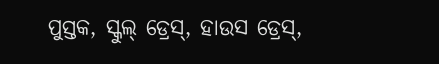ପୁସ୍ତକ, ସ୍କୁଲ୍ ଡ୍ରେସ୍, ହାଉସ ଡ୍ରେସ୍,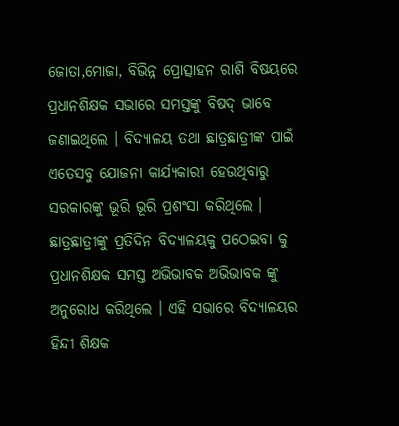ଜୋତା,ମୋଜା, ବିଭିନ୍ନ ପ୍ରୋତ୍ସାହନ ରାଶି ବିଷୟରେ ପ୍ରଧାନଶିକ୍ଷକ ସଭାରେ ସମସ୍ତଙ୍କୁ ବିଷଦ୍ ଭାବେ ଜଣାଇଥିଲେ । ବିଦ୍ୟାଳୟ ତଥା ଛାତ୍ରଛାତ୍ରୀଙ୍କ ପାଇଁ ଏତେସବୁ ଯୋଜନା କାର୍ଯ୍ୟକାରୀ ହେଉଥିବାରୁ ସରକାରଙ୍କୁ ଭୂରି ଭୂରି ପ୍ରଶଂସା କରିଥିଲେ । ଛାତ୍ରଛାତ୍ରୀଙ୍କୁ ପ୍ରତିଦିନ ବିଦ୍ୟାଳୟକୁ ପଠେଇବା କୁ ପ୍ରଧାନଶିକ୍ଷକ ସମସ୍ତ ଅଭିଭାବକ ଅଭିଭାବକ ଙ୍କୁ ଅନୁରୋଧ କରିଥିଲେ । ଏହି ସଭାରେ ବିଦ୍ୟାଳୟର ହିନ୍ଦୀ ଶିକ୍ଷକ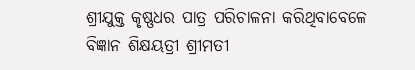ଶ୍ରୀଯୁକ୍ତ କୃଷ୍ଣଧର ପାତ୍ର ପରିଚାଳନା କରିଥିବାବେଳେ ବିଜ୍ଞାନ ଶିକ୍ଷୟତ୍ରୀ ଶ୍ରୀମତୀ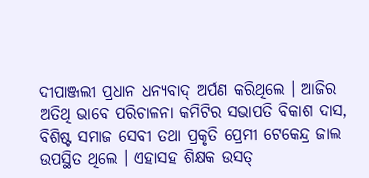ଦୀପାଞ୍ଜଲୀ ପ୍ରଧାନ ଧନ୍ୟବାଦ୍ ଅର୍ପଣ କରିଥିଲେ । ଆଜିର ଅତିଥି ଭାବେ ପରିଚାଳନା କମିଟିର ସଭାପତି ବିକାଶ ଦାସ, ବିଶିଷ୍ଟ ସମାଜ ସେବୀ ତଥା ପ୍ରକୃତି ପ୍ରେମୀ ଟେକେନ୍ଦ୍ର ଜାଲ ଉପସ୍ଥିତ ଥିଲେ । ଏହାସହ ଶିକ୍ଷକ ଉସତ୍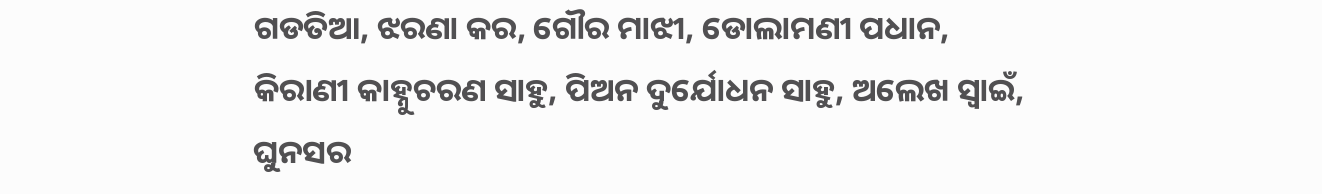ଗଡତିଆ, ଝରଣା କର, ଗୌର ମାଝୀ, ଡୋଲାମଣୀ ପଧାନ, କିରାଣୀ କାହ୍ନୁଚରଣ ସାହୁ, ପିଅନ ଦୁର୍ଯୋଧନ ସାହୁ, ଅଲେଖ ସ୍ୱାଇଁ, ଘୁନସର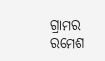ଗ୍ରାମର ରମେଶ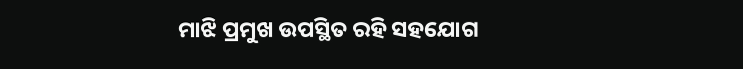ମାଝି ପ୍ରମୁଖ ଉପସ୍ଥିତ ରହି ସହଯୋଗ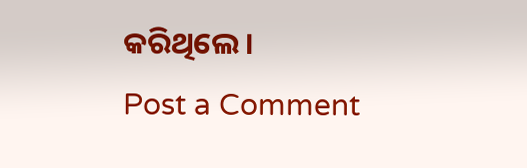କରିଥିଲେ ।
Post a Comment